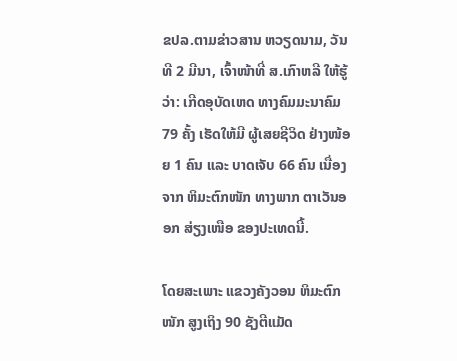ຂປລ.ຕາມຂ່າວສານ ຫວຽດນາມ, ວັນທີ 2 ມີນາ, ເຈົ້າໜ້າທີ່ ສ.ເກົາຫລີ ໃຫ້ຮູ້ວ່າ: ເກີດອຸບັດເຫດ ທາງຄົມມະນາຄົມ 79 ຄັ້ງ ເຮັດໃຫ້ມີ ຜູ້ເສຍຊີວິດ ຢ່າງໜ້ອຍ 1 ຄົນ ແລະ ບາດເຈັບ 66 ຄົນ ເນື່ອງຈາກ ຫິມະຕົກໜັກ ທາງພາກ ຕາເວັນອອກ ສ່ຽງເໜືອ ຂອງປະເທດນີ້.

ໂດຍສະເພາະ ແຂວງຄັງວອນ ຫິມະຕົກໜັກ ສູງເຖິງ 90 ຊັງຕີແມັດ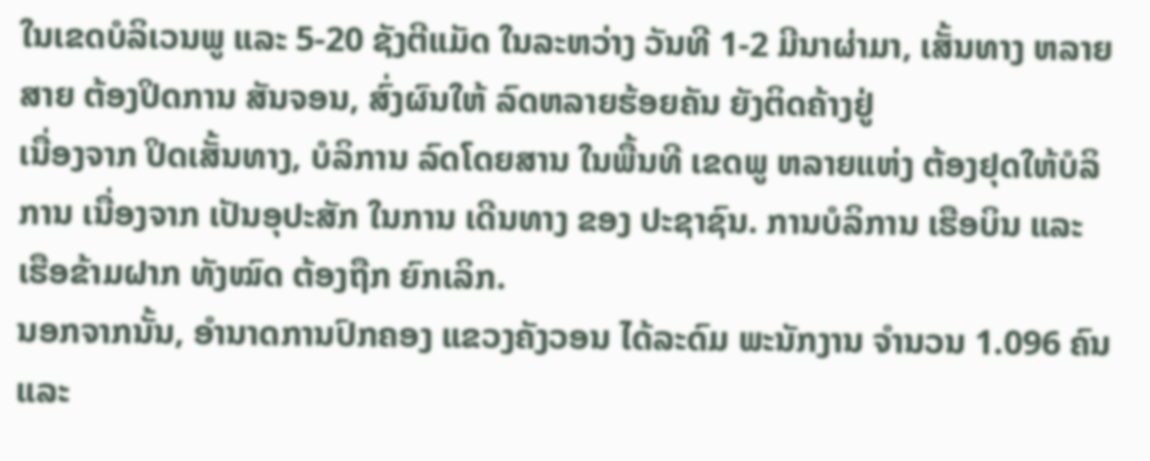ໃນເຂດບໍລິເວນພູ ແລະ 5-20 ຊັງຕີແມັດ ໃນລະຫວ່າງ ວັນທີ 1-2 ມີນາຜ່າມາ, ເສັ້ນທາງ ຫລາຍສາຍ ຕ້ອງປິດການ ສັນຈອນ, ສົ່ງຜົນໃຫ້ ລົດຫລາຍຮ້ອຍຄັນ ຍັງຕິດຄ້າງຢູ່
ເນື່ອງຈາກ ປິດເສັ້ນທາງ, ບໍລິການ ລົດໂດຍສານ ໃນພື້ນທີ ເຂດພູ ຫລາຍແຫ່ງ ຕ້ອງຢຸດໃຫ້ບໍລິການ ເນື່ອງຈາກ ເປັນອຸປະສັກ ໃນການ ເດີນທາງ ຂອງ ປະຊາຊົນ. ການບໍລິການ ເຮືອບິນ ແລະ ເຮືອຂ້າມຝາກ ທັງໝົດ ຕ້ອງຖືກ ຍົກເລິກ.
ນອກຈາກນັ້ນ, ອຳນາດການປົກຄອງ ແຂວງຄັງວອນ ໄດ້ລະດົມ ພະນັກງານ ຈຳນວນ 1.096 ຄົນ ແລະ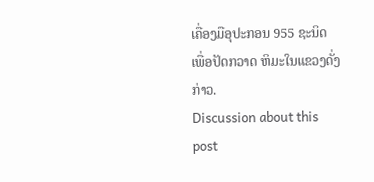ເຄື່ອງມືອຸປະກອນ 955 ຊະນິດ ເພື່ອປັດກວາດ ຫິມະໃນແຂວງດັ່ງກ່າວ.
Discussion about this post